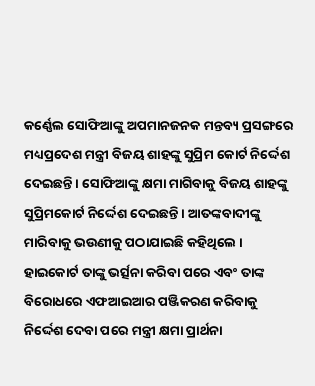କର୍ଣ୍ଣେଲ ସୋଫିଆଙ୍କୁ ଅପମାନଜନକ ମନ୍ତବ୍ୟ ପ୍ରସଙ୍ଗରେ ମଧ୍ୟପ୍ରଦେଶ ମନ୍ତ୍ରୀ ବିଜୟ ଶାହଙ୍କୁ ସୁପ୍ରିମ କୋର୍ଟ ନିର୍ଦ୍ଦେଶ ଦେଇଛନ୍ତି । ସୋଫିଆଙ୍କୁ କ୍ଷମା ମାଗିବାକୁ ବିଜୟ ଶାହଙ୍କୁ ସୁପ୍ରିମକୋର୍ଟ ନିର୍ଦ୍ଦେଶ ଦେଇଛନ୍ତି । ଆତଙ୍କବାଦୀଙ୍କୁ ମାରିବାକୁ ଭଉଣୀକୁ ପଠାଯାଇଛି କହିଥିଲେ ।
ହାଇକୋର୍ଟ ତାଙ୍କୁ ଭର୍ତ୍ସନା କରିବା ପରେ ଏବଂ ତାଙ୍କ ବିରୋଧରେ ଏଫଆଇଆର ପଞ୍ଜିକରଣ କରିବାକୁ ନିର୍ଦ୍ଦେଶ ଦେବା ପରେ ମନ୍ତ୍ରୀ କ୍ଷମା ପ୍ରାର୍ଥନା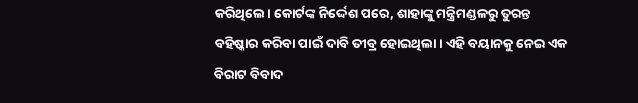କରିଥିଲେ। କୋର୍ଟଙ୍କ ନିର୍ଦ୍ଦେଶ ପରେ, ଶାହାଙ୍କୁ ମନ୍ତ୍ରିମଣ୍ଡଳରୁ ତୁରନ୍ତ ବହିଷ୍କାର କରିବା ପାଇଁ ଦାବି ତୀବ୍ର ହୋଇଥିଲା। ଏହି ବୟାନକୁ ନେଇ ଏକ ବିରାଟ ବିବାଦ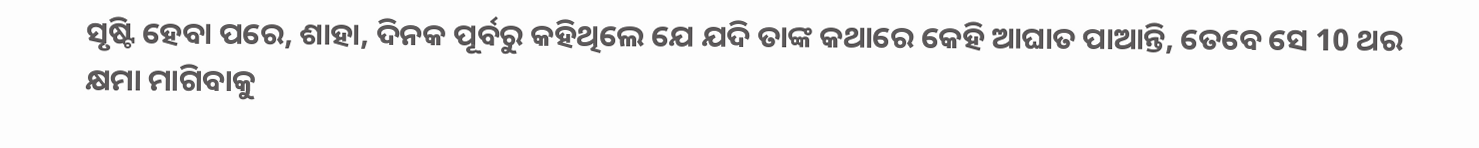ସୃଷ୍ଟି ହେବା ପରେ, ଶାହା, ଦିନକ ପୂର୍ବରୁ କହିଥିଲେ ଯେ ଯଦି ତାଙ୍କ କଥାରେ କେହି ଆଘାତ ପାଆନ୍ତି, ତେବେ ସେ 10 ଥର କ୍ଷମା ମାଗିବାକୁ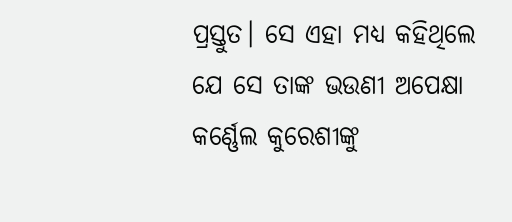ପ୍ରସ୍ତୁତ। ସେ ଏହା ମଧ୍ୟ କହିଥିଲେ ଯେ ସେ ତାଙ୍କ ଭଉଣୀ ଅପେକ୍ଷା କର୍ଣ୍ଣେଲ କୁରେଶୀଙ୍କୁ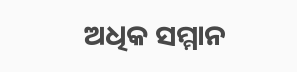ଅଧିକ ସମ୍ମାନ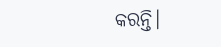କରନ୍ତି।